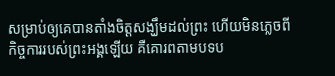សម្រាប់ឲ្យគេបានតាំងចិត្តសង្ឃឹមដល់ព្រះ ហើយមិនភ្លេចពីកិច្ចការរបស់ព្រះអង្គឡើយ គឺគោរពតាមបទប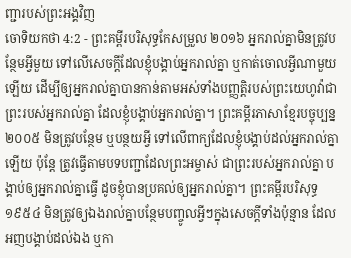ញ្ជារបស់ព្រះអង្គវិញ
ចោទិយកថា 4:2 - ព្រះគម្ពីរបរិសុទ្ធកែសម្រួល ២០១៦ អ្នករាល់គ្នាមិនត្រូវបន្ថែមអ្វីមួយ ទៅលើសេចក្ដីដែលខ្ញុំបង្គាប់អ្នករាល់គ្នា ឬកាត់ចោលអ្វីណាមួយឡើយ ដើម្បីឲ្យអ្នករាល់គ្នាបានកាន់តាមអស់ទាំងបញ្ញត្តិរបស់ព្រះយេហូវ៉ាជាព្រះរបស់អ្នករាល់គ្នា ដែលខ្ញុំបង្គាប់អ្នករាល់គ្នា។ ព្រះគម្ពីរភាសាខ្មែរបច្ចុប្បន្ន ២០០៥ មិនត្រូវបន្ថែម ឬបន្ថយអ្វី ទៅលើពាក្យដែលខ្ញុំបង្គាប់ដល់អ្នករាល់គ្នាឡើយ ប៉ុន្តែ ត្រូវធ្វើតាមបទបញ្ជាដែលព្រះអម្ចាស់ ជាព្រះរបស់អ្នករាល់គ្នា បង្គាប់ឲ្យអ្នករាល់គ្នាធ្វើ ដូចខ្ញុំបានប្រគល់ឲ្យអ្នករាល់គ្នា។ ព្រះគម្ពីរបរិសុទ្ធ ១៩៥៤ មិនត្រូវឲ្យឯងរាល់គ្នាបន្ថែមបញ្ចូលអ្វីៗក្នុងសេចក្ដីទាំងប៉ុន្មាន ដែលអញបង្គាប់ដល់ឯង ឬកា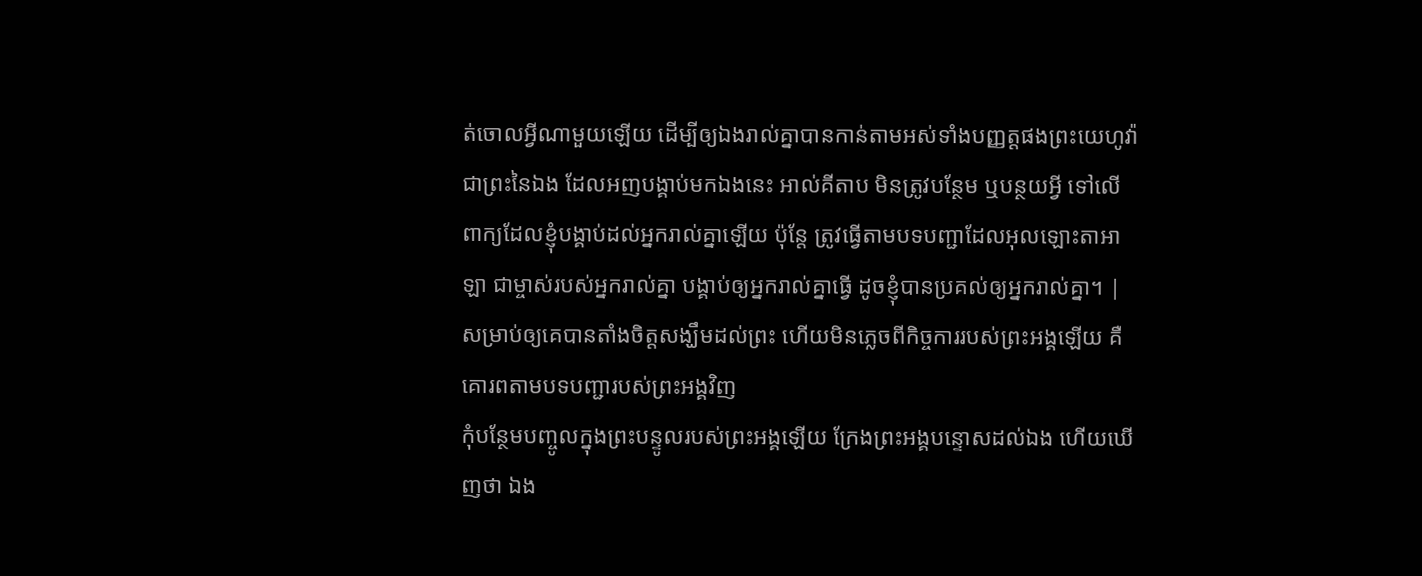ត់ចោលអ្វីណាមួយឡើយ ដើម្បីឲ្យឯងរាល់គ្នាបានកាន់តាមអស់ទាំងបញ្ញត្តផងព្រះយេហូវ៉ាជាព្រះនៃឯង ដែលអញបង្គាប់មកឯងនេះ អាល់គីតាប មិនត្រូវបន្ថែម ឬបន្ថយអ្វី ទៅលើពាក្យដែលខ្ញុំបង្គាប់ដល់អ្នករាល់គ្នាឡើយ ប៉ុន្តែ ត្រូវធ្វើតាមបទបញ្ជាដែលអុលឡោះតាអាឡា ជាម្ចាស់របស់អ្នករាល់គ្នា បង្គាប់ឲ្យអ្នករាល់គ្នាធ្វើ ដូចខ្ញុំបានប្រគល់ឲ្យអ្នករាល់គ្នា។ |
សម្រាប់ឲ្យគេបានតាំងចិត្តសង្ឃឹមដល់ព្រះ ហើយមិនភ្លេចពីកិច្ចការរបស់ព្រះអង្គឡើយ គឺគោរពតាមបទបញ្ជារបស់ព្រះអង្គវិញ
កុំបន្ថែមបញ្ចូលក្នុងព្រះបន្ទូលរបស់ព្រះអង្គឡើយ ក្រែងព្រះអង្គបន្ទោសដល់ឯង ហើយឃើញថា ឯង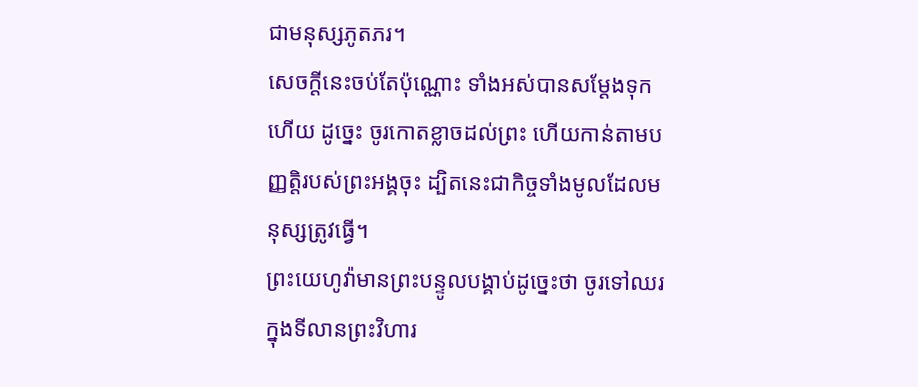ជាមនុស្សភូតភរ។
សេចក្ដីនេះចប់តែប៉ុណ្ណោះ ទាំងអស់បានសម្ដែងទុកហើយ ដូច្នេះ ចូរកោតខ្លាចដល់ព្រះ ហើយកាន់តាមបញ្ញត្តិរបស់ព្រះអង្គចុះ ដ្បិតនេះជាកិច្ចទាំងមូលដែលមនុស្សត្រូវធ្វើ។
ព្រះយេហូវ៉ាមានព្រះបន្ទូលបង្គាប់ដូច្នេះថា ចូរទៅឈរក្នុងទីលានព្រះវិហារ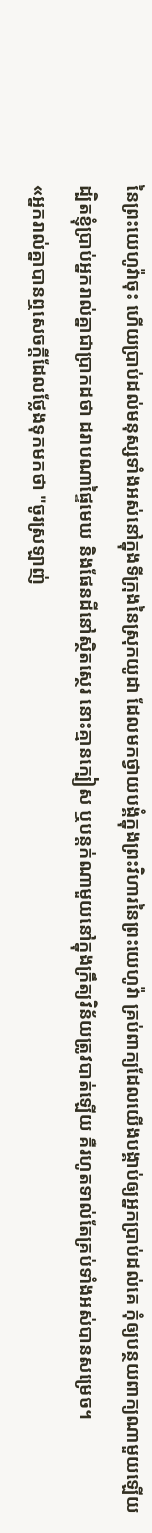នៃព្រះយេហូវ៉ាចុះ ហើយប្រាប់ដល់មនុស្សទាំងអស់នៅក្នុងទីក្រុងនៃស្រុកយូដា ដែលមកថ្វាយបង្គំក្នុងព្រះវិហារនៃព្រះយេហូវ៉ា គ្រប់ពាក្យដែលយើងបង្គាប់ឲ្យអ្នកប្រាប់ដល់គេ កុំឲ្យបន្ថយពាក្យណាមួយឡើយ
ដ្បិតខ្ញុំប្រាប់អ្នករាល់គ្នាជាប្រាកដថា ដរាបណាផ្ទៃមេឃ និងផែនដីនៅស្ថិតស្ថេរ នោះគ្មានក្បៀស ឬបន្តក់ណាមួយនៅក្នុងក្រឹត្យវិន័យត្រូវបាត់ឡើយ គឺរហូតទាល់តែគ្រប់ទាំងអស់បានសម្រេច។
«អ្នករាល់គ្នាបានឮសេចក្តីដែលថ្លែងទុកមកថា "ចូរស្រឡាញ់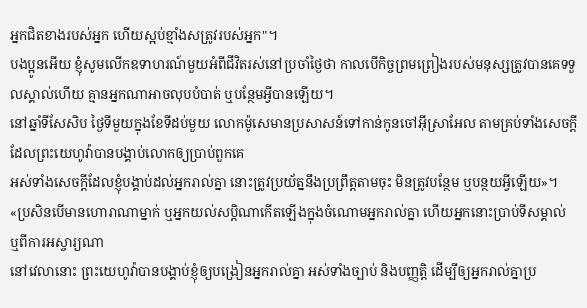អ្នកជិតខាងរបស់អ្នក ហើយស្អប់ខ្មាំងសត្រូវរបស់អ្នក"។
បងប្អូនអើយ ខ្ញុំសូមលើកឧទាហរណ៍មួយអំពីជីវិតរស់នៅប្រចាំថ្ងៃថា កាលបើកិច្ចព្រមព្រៀងរបស់មនុស្សត្រូវបានគេទទួលស្គាល់ហើយ គ្មានអ្នកណាអាចលុបបំបាត់ ឬបន្ថែមអ្វីបានឡើយ។
នៅឆ្នាំទីសែសិប ថ្ងៃទីមួយក្នុងខែទីដប់មួយ លោកម៉ូសេមានប្រសាសន៍ទៅកាន់កូនចៅអ៊ីស្រាអែល តាមគ្រប់ទាំងសេចក្ដីដែលព្រះយេហូវ៉ាបានបង្គាប់លោកឲ្យប្រាប់ពួកគេ
អស់ទាំងសេចក្ដីដែលខ្ញុំបង្គាប់ដល់អ្នករាល់គ្នា នោះត្រូវប្រយ័ត្ននឹងប្រព្រឹត្តតាមចុះ មិនត្រូវបន្ថែម ឬបន្ថយអ្វីឡើយ»។
«ប្រសិនបើមានហោរាណាម្នាក់ ឬអ្នកយល់សប្ដិណាកើតឡើងក្នុងចំណោមអ្នករាល់គ្នា ហើយអ្នកនោះប្រាប់ទីសម្គាល់ ឬពីការអស្ចារ្យណា
នៅវេលានោះ ព្រះយេហូវ៉ាបានបង្គាប់ខ្ញុំឲ្យបង្រៀនអ្នករាល់គ្នា អស់ទាំងច្បាប់ និងបញ្ញត្តិ ដើម្បីឲ្យអ្នករាល់គ្នាប្រ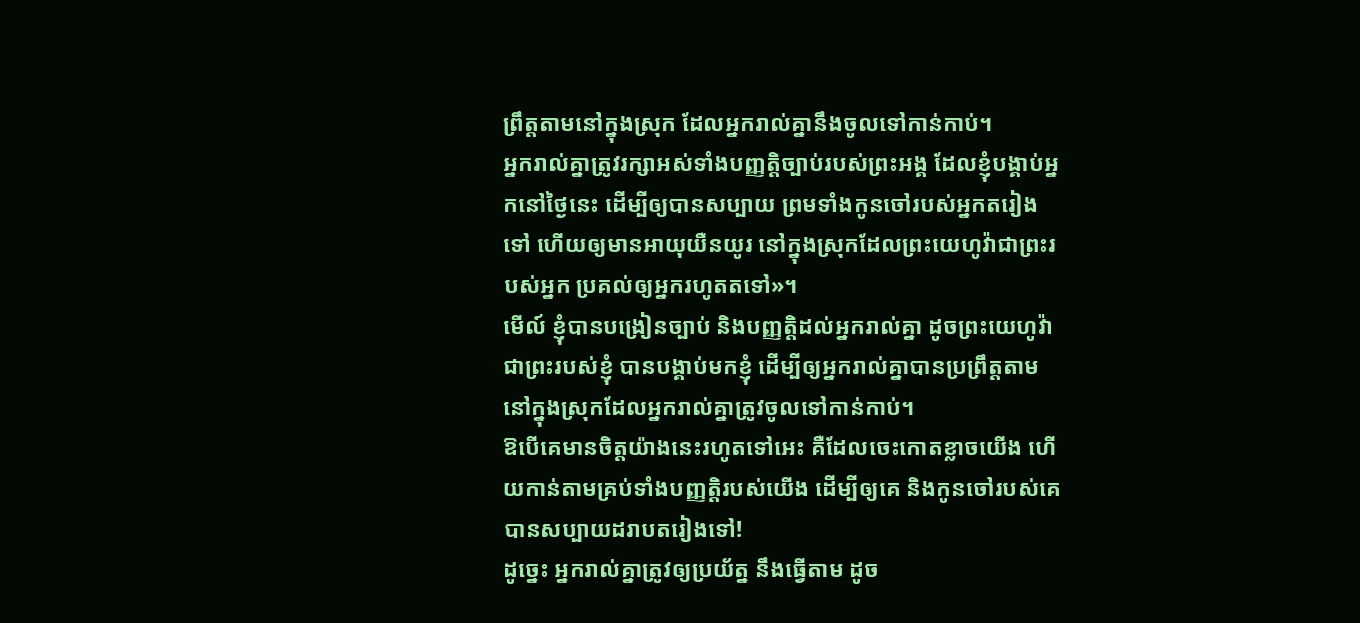ព្រឹត្តតាមនៅក្នុងស្រុក ដែលអ្នករាល់គ្នានឹងចូលទៅកាន់កាប់។
អ្នករាល់គ្នាត្រូវរក្សាអស់ទាំងបញ្ញត្តិច្បាប់របស់ព្រះអង្គ ដែលខ្ញុំបង្គាប់អ្នកនៅថ្ងៃនេះ ដើម្បីឲ្យបានសប្បាយ ព្រមទាំងកូនចៅរបស់អ្នកតរៀងទៅ ហើយឲ្យមានអាយុយឺនយូរ នៅក្នុងស្រុកដែលព្រះយេហូវ៉ាជាព្រះរបស់អ្នក ប្រគល់ឲ្យអ្នករហូតតទៅ»។
មើល៍ ខ្ញុំបានបង្រៀនច្បាប់ និងបញ្ញត្តិដល់អ្នករាល់គ្នា ដូចព្រះយេហូវ៉ា ជាព្រះរបស់ខ្ញុំ បានបង្គាប់មកខ្ញុំ ដើម្បីឲ្យអ្នករាល់គ្នាបានប្រព្រឹត្តតាម នៅក្នុងស្រុកដែលអ្នករាល់គ្នាត្រូវចូលទៅកាន់កាប់។
ឱបើគេមានចិត្តយ៉ាងនេះរហូតទៅអេះ គឺដែលចេះកោតខ្លាចយើង ហើយកាន់តាមគ្រប់ទាំងបញ្ញត្តិរបស់យើង ដើម្បីឲ្យគេ និងកូនចៅរបស់គេបានសប្បាយដរាបតរៀងទៅ!
ដូច្នេះ អ្នករាល់គ្នាត្រូវឲ្យប្រយ័ត្ន នឹងធ្វើតាម ដូច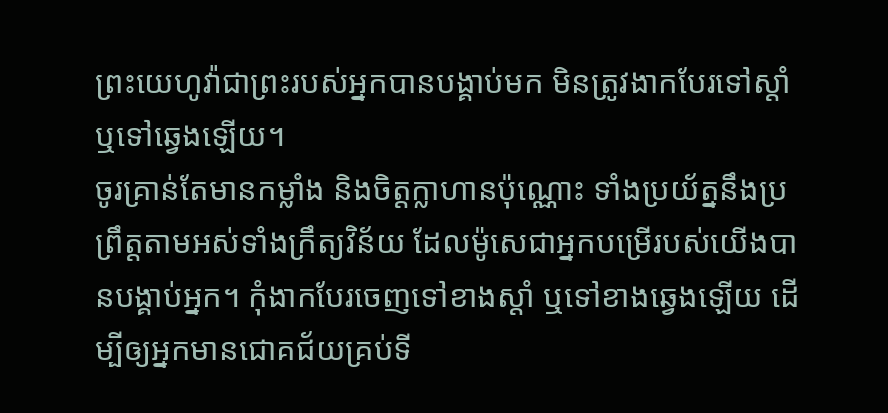ព្រះយេហូវ៉ាជាព្រះរបស់អ្នកបានបង្គាប់មក មិនត្រូវងាកបែរទៅស្តាំ ឬទៅឆ្វេងឡើយ។
ចូរគ្រាន់តែមានកម្លាំង និងចិត្តក្លាហានប៉ុណ្ណោះ ទាំងប្រយ័ត្ននឹងប្រព្រឹត្តតាមអស់ទាំងក្រឹត្យវិន័យ ដែលម៉ូសេជាអ្នកបម្រើរបស់យើងបានបង្គាប់អ្នក។ កុំងាកបែរចេញទៅខាងស្តាំ ឬទៅខាងឆ្វេងឡើយ ដើម្បីឲ្យអ្នកមានជោគជ័យគ្រប់ទី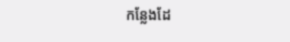កន្លែងដែ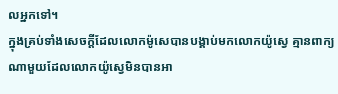លអ្នកទៅ។
ក្នុងគ្រប់ទាំងសេចក្ដីដែលលោកម៉ូសេបានបង្គាប់មកលោកយ៉ូស្វេ គ្មានពាក្យណាមួយដែលលោកយ៉ូស្វេមិនបានអា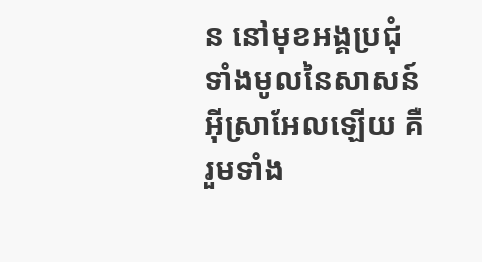ន នៅមុខអង្គប្រជុំទាំងមូលនៃសាសន៍អ៊ីស្រាអែលឡើយ គឺរួមទាំង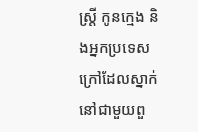ស្ត្រី កូនក្មេង និងអ្នកប្រទេសក្រៅដែលស្នាក់នៅជាមួយពួ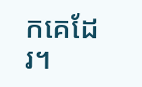កគេដែរ។